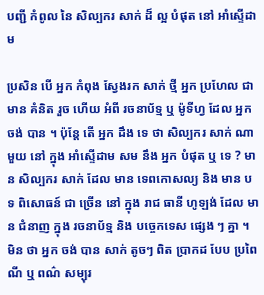បញ្ជី កំពូល នៃ សិល្បករ សាក់ ដ៏ ល្អ បំផុត នៅ អាំស្ទើដាម

ប្រសិន បើ អ្នក កំពុង ស្វែងរក សាក់ ថ្មី អ្នក ប្រហែល ជា មាន គំនិត រួច ហើយ អំពី រចនាប័ទ្ម ឬ ម៉ូទីហ្វ ដែល អ្នក ចង់ បាន ។ ប៉ុន្ដែ តើ អ្នក ដឹង ទេ ថា សិល្បករ សាក់ ណា មួយ នៅ ក្នុង អាំស្ទើដាម សម នឹង អ្នក បំផុត ឬ ទេ ? មាន សិល្បករ សាក់ ដែល មាន ទេពកោសល្យ និង មាន បទ ពិសោធន៍ ជា ច្រើន នៅ ក្នុង រាជ ធានី ហូឡង់ ដែល មាន ជំនាញ ក្នុង រចនាប័ទ្ម និង បច្ចេកទេស ផ្សេង ៗ គ្នា ។ មិន ថា អ្នក ចង់ បាន សាក់ តូចៗ ពិត ប្រាកដ បែប ប្រពៃណី ឬ ពណ៌ សម្បុរ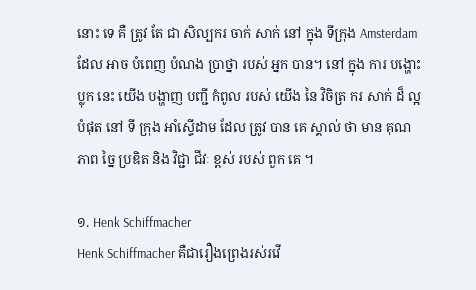នោះ ទេ គឺ ត្រូវ តែ ជា សិល្បករ ចាក់ សាក់ នៅ ក្នុង ទីក្រុង Amsterdam ដែល អាច បំពេញ បំណង ប្រាថ្នា របស់ អ្នក បាន។ នៅ ក្នុង ការ បង្ហោះ ប្លុក នេះ យើង បង្ហាញ បញ្ជី កំពូល របស់ យើង នៃ វិចិត្រ ករ សាក់ ដ៏ ល្អ បំផុត នៅ ទី ក្រុង អាំស្ទើដាម ដែល ត្រូវ បាន គេ ស្គាល់ ថា មាន គុណ ភាព ច្នៃ ប្រឌិត និង វិជ្ជា ជីវៈ ខ្ពស់ របស់ ពួក គេ ។

១. Henk Schiffmacher
Henk Schiffmacher គឺជារឿងព្រេងរស់រវើ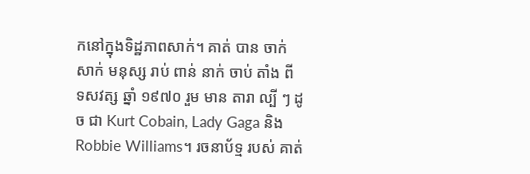កនៅក្នុងទិដ្ឋភាពសាក់។ គាត់ បាន ចាក់ សាក់ មនុស្ស រាប់ ពាន់ នាក់ ចាប់ តាំង ពី ទសវត្ស ឆ្នាំ ១៩៧០ រួម មាន តារា ល្បី ៗ ដូច ជា Kurt Cobain, Lady Gaga និង Robbie Williams។ រចនាប័ទ្ម របស់ គាត់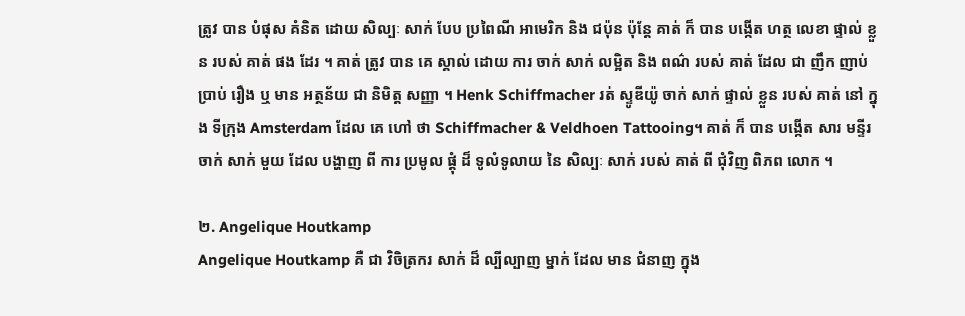ត្រូវ បាន បំផុស គំនិត ដោយ សិល្បៈ សាក់ បែប ប្រពៃណី អាមេរិក និង ជប៉ុន ប៉ុន្តែ គាត់ ក៏ បាន បង្កើត ហត្ថ លេខា ផ្ទាល់ ខ្លួន របស់ គាត់ ផង ដែរ ។ គាត់ ត្រូវ បាន គេ ស្គាល់ ដោយ ការ ចាក់ សាក់ លម្អិត និង ពណ៌ របស់ គាត់ ដែល ជា ញឹក ញាប់ ប្រាប់ រឿង ឬ មាន អត្ថន័យ ជា និមិត្ត សញ្ញា ។ Henk Schiffmacher រត់ ស្ទូឌីយ៉ូ ចាក់ សាក់ ផ្ទាល់ ខ្លួន របស់ គាត់ នៅ ក្នុង ទីក្រុង Amsterdam ដែល គេ ហៅ ថា Schiffmacher & Veldhoen Tattooing។ គាត់ ក៏ បាន បង្កើត សារ មន្ទីរ ចាក់ សាក់ មួយ ដែល បង្ហាញ ពី ការ ប្រមូល ផ្តុំ ដ៏ ទូលំទូលាយ នៃ សិល្បៈ សាក់ របស់ គាត់ ពី ជុំវិញ ពិភព លោក ។

២. Angelique Houtkamp
Angelique Houtkamp គឺ ជា វិចិត្រករ សាក់ ដ៏ ល្បីល្បាញ ម្នាក់ ដែល មាន ជំនាញ ក្នុង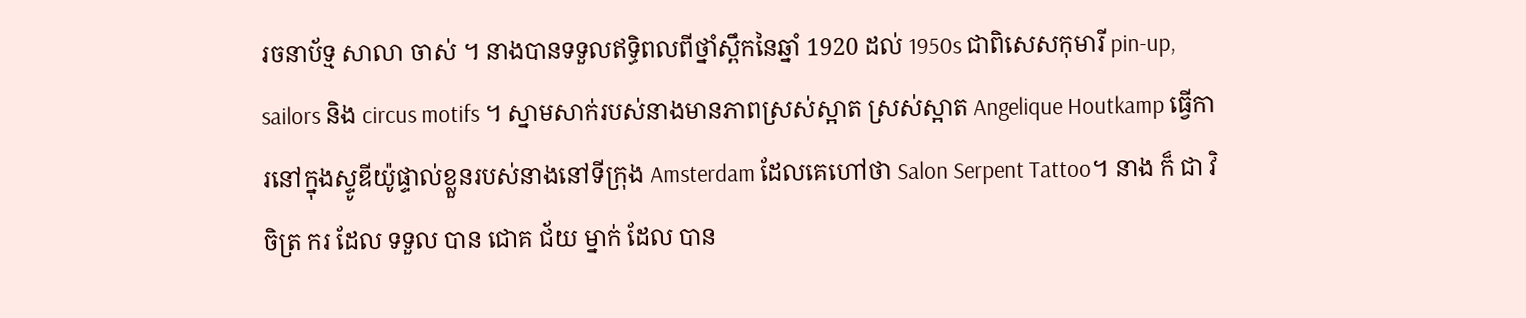រចនាប័ទ្ម សាលា ចាស់ ។ នាងបានទទួលឥទ្ធិពលពីថ្នាំស្ពឹកនៃឆ្នាំ 1920 ដល់ 1950s ជាពិសេសកុមារី pin-up, sailors និង circus motifs ។ ស្នាមសាក់របស់នាងមានភាពស្រស់ស្អាត ស្រស់ស្អាត Angelique Houtkamp ធ្វើការនៅក្នុងស្ទូឌីយ៉ូផ្ទាល់ខ្លួនរបស់នាងនៅទីក្រុង Amsterdam ដែលគេហៅថា Salon Serpent Tattoo។ នាង ក៏ ជា វិចិត្រ ករ ដែល ទទួល បាន ជោគ ជ័យ ម្នាក់ ដែល បាន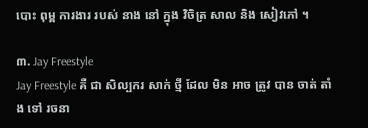បោះ ពុម្ព ការងារ របស់ នាង នៅ ក្នុង វិចិត្រ សាល និង សៀវភៅ ។

៣. Jay Freestyle
Jay Freestyle គឺ ជា សិល្បករ សាក់ ថ្មី ដែល មិន អាច ត្រូវ បាន ចាត់ តាំង ទៅ រចនា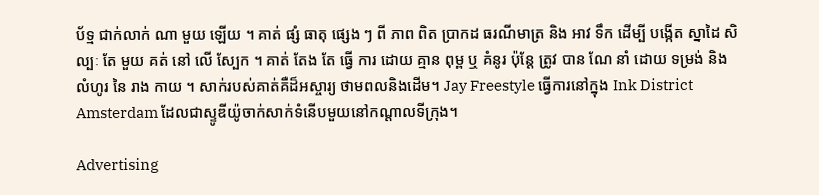ប័ទ្ម ជាក់លាក់ ណា មួយ ឡើយ ។ គាត់ ផ្សំ ធាតុ ផ្សេង ៗ ពី ភាព ពិត ប្រាកដ ធរណីមាត្រ និង អាវ ទឹក ដើម្បី បង្កើត ស្នាដៃ សិល្បៈ តែ មួយ គត់ នៅ លើ ស្បែក ។ គាត់ តែង តែ ធ្វើ ការ ដោយ គ្មាន ពុម្ព ឬ គំនូរ ប៉ុន្តែ ត្រូវ បាន ណែ នាំ ដោយ ទម្រង់ និង លំហូរ នៃ រាង កាយ ។ សាក់របស់គាត់គឺដ៏អស្ចារ្យ ថាមពលនិងដើម។ Jay Freestyle ធ្វើការនៅក្នុង Ink District Amsterdam ដែលជាស្ទូឌីយ៉ូចាក់សាក់ទំនើបមួយនៅកណ្តាលទីក្រុង។

Advertising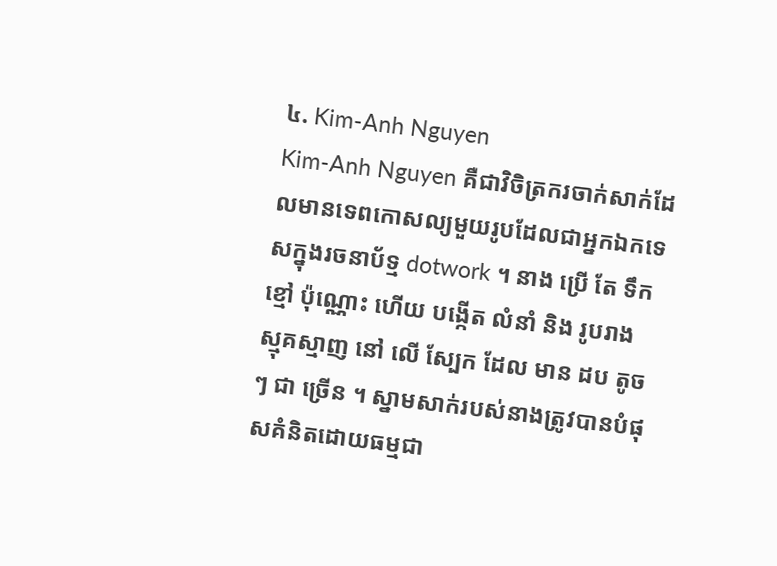៤. Kim-Anh Nguyen
Kim-Anh Nguyen គឺជាវិចិត្រករចាក់សាក់ដែលមានទេពកោសល្យមួយរូបដែលជាអ្នកឯកទេសក្នុងរចនាប័ទ្ម dotwork ។ នាង ប្រើ តែ ទឹក ខ្មៅ ប៉ុណ្ណោះ ហើយ បង្កើត លំនាំ និង រូបរាង ស្មុគស្មាញ នៅ លើ ស្បែក ដែល មាន ដប តូច ៗ ជា ច្រើន ។ ស្នាមសាក់របស់នាងត្រូវបានបំផុសគំនិតដោយធម្មជា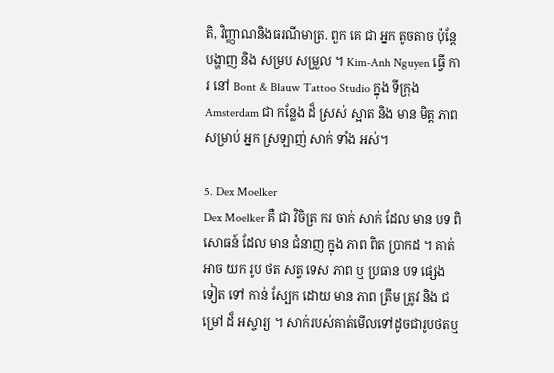តិ, វិញ្ញាណនិងធរណីមាត្រ. ពួក គេ ជា អ្នក តូចតាច ប៉ុន្តែ បង្ហាញ និង សម្រប សម្រួល ។ Kim-Anh Nguyen ធ្វើ ការ នៅ Bont & Blauw Tattoo Studio ក្នុង ទីក្រុង Amsterdam ជា កន្លែង ដ៏ ស្រស់ ស្អាត និង មាន មិត្ត ភាព សម្រាប់ អ្នក ស្រឡាញ់ សាក់ ទាំង អស់។

5. Dex Moelker
Dex Moelker គឺ ជា វិចិត្រ ករ ចាក់ សាក់ ដែល មាន បទ ពិសោធន៍ ដែល មាន ជំនាញ ក្នុង ភាព ពិត ប្រាកដ ។ គាត់ អាច យក រូប ថត សត្វ ទេស ភាព ឬ ប្រធាន បទ ផ្សេង ទៀត ទៅ កាន់ ស្បែក ដោយ មាន ភាព ត្រឹម ត្រូវ និង ជម្រៅ ដ៏ អស្ចារ្យ ។ សាក់របស់គាត់មើលទៅដូចជារូបថតឬ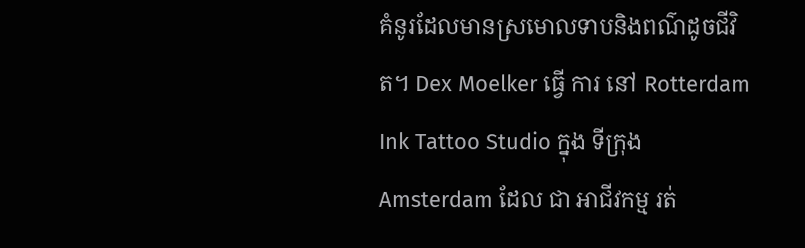គំនូរដែលមានស្រមោលទាបនិងពណ៌ដូចជីវិត។ Dex Moelker ធ្វើ ការ នៅ Rotterdam Ink Tattoo Studio ក្នុង ទីក្រុង Amsterdam ដែល ជា អាជីវកម្ម រត់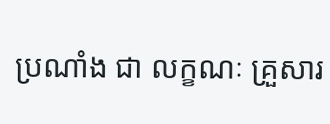ប្រណាំង ជា លក្ខណៈ គ្រួសារ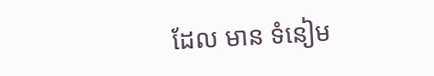ដែល មាន ទំនៀម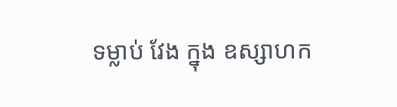ទម្លាប់ វែង ក្នុង ឧស្សាហក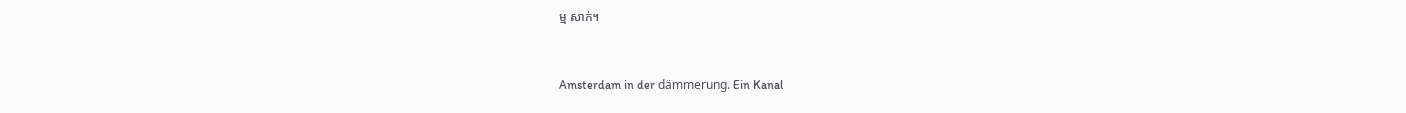ម្ម សាក់។



Amsterdam in der dämmerung. Ein Kanal